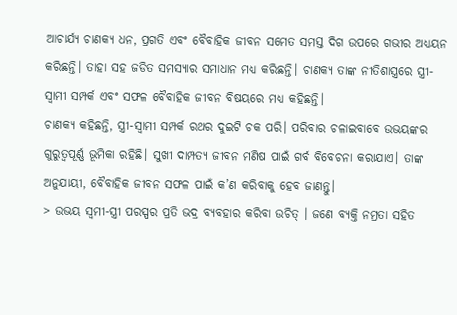ଆଚାର୍ଯ୍ୟ ଚାଣକ୍ୟ ଧନ, ପ୍ରଗତି ଏବଂ ବୈବାହିକ ଜୀବନ ସମେତ ସମସ୍ତ ଦିଗ ଉପରେ ଗଭୀର ଅଧ୍ୟୟନ କରିଛନ୍ତି। ତାହା ସହ ଜଡିତ ସମସ୍ୟାର ସମାଧାନ ମଧ୍ୟ କରିଛନ୍ତି। ଚାଣକ୍ୟ ତାଙ୍କ ନୀତିଶାସ୍ତ୍ରରେ ସ୍ତ୍ରୀ-ସ୍ବାମୀ ସମ୍ପର୍କ ଏବଂ ସଫଳ ବୈବାହିକ ଜୀବନ ବିଷୟରେ ମଧ୍ୟ କହିଛନ୍ତି।
ଚାଣକ୍ୟ କହିଛନ୍ତି, ସ୍ତ୍ରୀ-ସ୍ବାମୀ ସମ୍ପର୍କ ରଥର ଦୁଇଟି ଚକ ପରି। ପରିବାର ଚଳାଇବାବେ ଉଭୟଙ୍କର ଗୁରୁତ୍ୱପୂର୍ଣ୍ଣ ଭୂମିକା ରହିଛି। ସୁଖୀ ଦାମ୍ପତ୍ୟ ଜୀବନ ମଣିଷ ପାଇଁ ଗର୍ବ ବିବେଚନା କରାଯାଏ। ତାଙ୍କ ଅନୁଯାୟୀ, ବୈବାହିକ ଜୀବନ ସଫଳ ପାଇଁ କ’ଣ କରିବାକୁ ହେବ ଜାଣନ୍ତୁ।
> ଉଭୟ ସ୍ବମୀ-ସ୍ତ୍ରୀ ପରସ୍ପର ପ୍ରତି ଭଦ୍ର ବ୍ୟବହାର କରିବା ଉଚିତ୍ । ଜଣେ ବ୍ୟକ୍ତି ନମ୍ରତା ସହିତ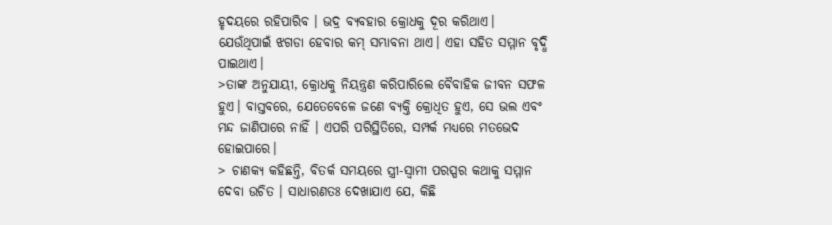ହୃଦୟରେ ରହିପାରିବ । ଭଦ୍ର ବ୍ୟବହାର କ୍ରୋଧକୁ ଦୂର କରିଥାଏ। ଯେଉଁଥିପାଇଁ ଝଗଡା ହେବାର କମ୍ ସମ୍ଭାବନା ଥାଏ। ଏହା ସହିତ ସମ୍ମାନ ବୃଦ୍ଧି ପାଇଥାଏ।
>ତାଙ୍କ ଅନୁଯାୟୀ, କ୍ରୋଧକୁ ନିୟନ୍ତ୍ରଣ କରିପାରିଲେ ବୈବାହିକ ଜୀବନ ସଫଳ ହୁଏ। ବାସ୍ତବରେ, ଯେତେବେଳେ ଜଣେ ବ୍ୟକ୍ତି କ୍ରୋଧିତ ହୁଏ, ସେ ଭଲ ଏବଂ ମନ୍ଦ ଜାଣିପାରେ ନାହିଁ । ଏପରି ପରିସ୍ଥିତିରେ, ସମ୍ପର୍କ ମଧ୍ୟରେ ମତଭେଦ ହୋଇପାରେ।
> ଚାଣକ୍ୟ କହିଛନ୍ତି, ବିତର୍କ ସମୟରେ ସ୍ତ୍ରୀ-ସ୍ବାମୀ ପରସ୍ପର କଥାକୁ ସମ୍ମାନ ଦେବା ଉଚିତ । ସାଧାରଣତଃ ଦେଖାଯାଏ ଯେ, କିଛି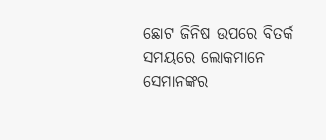ଛୋଟ ଜିନିଷ ଉପରେ ବିତର୍କ ସମୟରେ ଲୋକମାନେ ସେମାନଙ୍କର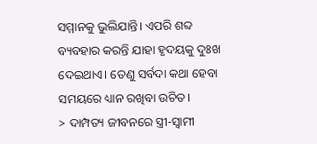ସମ୍ମାନକୁ ଭୁଲିଯାନ୍ତି। ଏପରି ଶବ୍ଦ ବ୍ୟବହାର କରନ୍ତି ଯାହା ହୃଦୟକୁ ଦୁଃଖ ଦେଇଥାଏ। ତେଣୁ ସର୍ବଦା କଥା ହେବା ସମୟରେ ଧ୍ୟାନ ରଖିବା ଉଚିତ।
> ଦାମ୍ପତ୍ୟ ଜୀବନରେ ସ୍ତ୍ରୀ-ସ୍ବାମୀ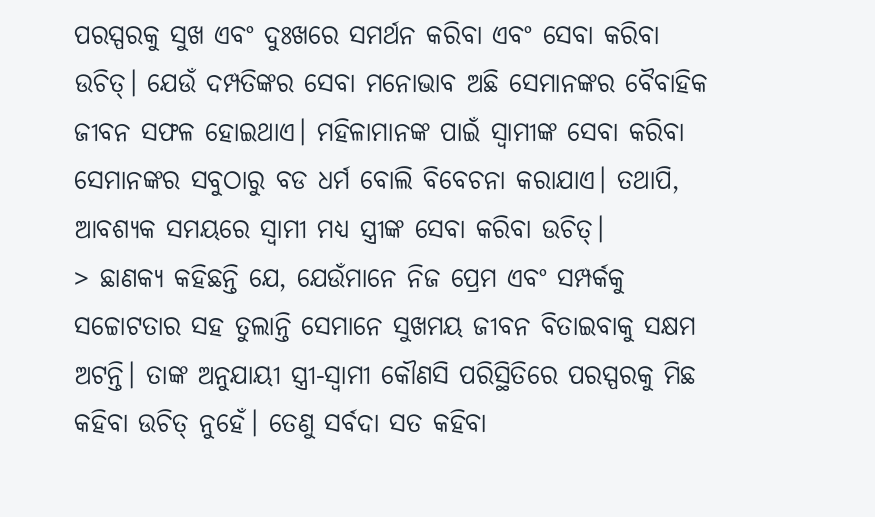ପରସ୍ପରକୁ ସୁଖ ଏବଂ ଦୁଃଖରେ ସମର୍ଥନ କରିବା ଏବଂ ସେବା କରିବା ଉଚିତ୍। ଯେଉଁ ଦମ୍ପତିଙ୍କର ସେବା ମନୋଭାବ ଅଛି ସେମାନଙ୍କର ବୈବାହିକ ଜୀବନ ସଫଳ ହୋଇଥାଏ। ମହିଳାମାନଙ୍କ ପାଇଁ ସ୍ବାମୀଙ୍କ ସେବା କରିବା ସେମାନଙ୍କର ସବୁଠାରୁ ବଡ ଧର୍ମ ବୋଲି ବିବେଚନା କରାଯାଏ। ତଥାପି, ଆବଶ୍ୟକ ସମୟରେ ସ୍ବାମୀ ମଧ୍ୟ ସ୍ତ୍ରୀଙ୍କ ସେବା କରିବା ଉଚିତ୍।
> ଛାଣକ୍ୟ କହିଛନ୍ତି ଯେ, ଯେଉଁମାନେ ନିଜ ପ୍ରେମ ଏବଂ ସମ୍ପର୍କକୁ ସଚ୍ଚୋଟତାର ସହ ତୁଲାନ୍ତି ସେମାନେ ସୁଖମୟ ଜୀବନ ବିତାଇବାକୁ ସକ୍ଷମ ଅଟନ୍ତି। ତାଙ୍କ ଅନୁଯାୟୀ ସ୍ତ୍ରୀ-ସ୍ବାମୀ କୌଣସି ପରିସ୍ଥିତିରେ ପରସ୍ପରକୁ ମିଛ କହିବା ଉଚିତ୍ ନୁହେଁ। ତେଣୁ ସର୍ବଦା ସତ କହିବା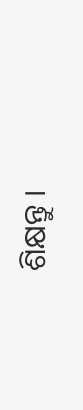ଶିକ୍ଷନ୍ତୁ ।